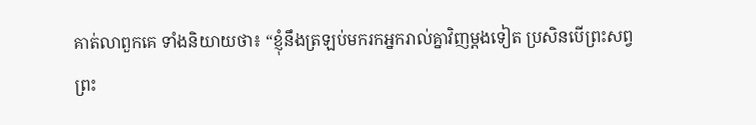គាត់លាពួកគេ ទាំងនិយាយថា៖ “ខ្ញុំនឹងត្រឡប់មករកអ្នករាល់គ្នាវិញម្ដងទៀត ប្រសិនបើព្រះសព្វព្រះ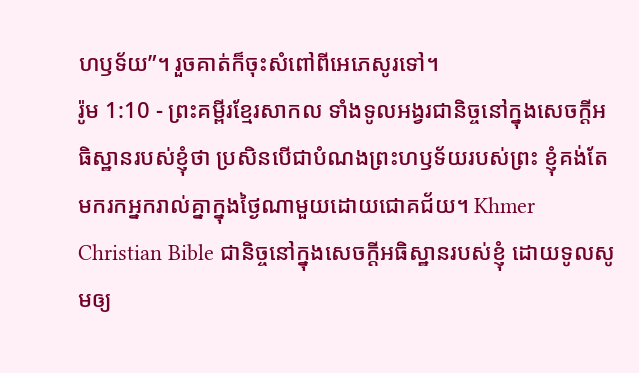ហឫទ័យ”។ រួចគាត់ក៏ចុះសំពៅពីអេភេសូរទៅ។
រ៉ូម 1:10 - ព្រះគម្ពីរខ្មែរសាកល ទាំងទូលអង្វរជានិច្ចនៅក្នុងសេចក្ដីអធិស្ឋានរបស់ខ្ញុំថា ប្រសិនបើជាបំណងព្រះហឫទ័យរបស់ព្រះ ខ្ញុំគង់តែមករកអ្នករាល់គ្នាក្នុងថ្ងៃណាមួយដោយជោគជ័យ។ Khmer Christian Bible ជានិច្ចនៅក្នុងសេចក្ដីអធិស្ឋានរបស់ខ្ញុំ ដោយទូលសូមឲ្យ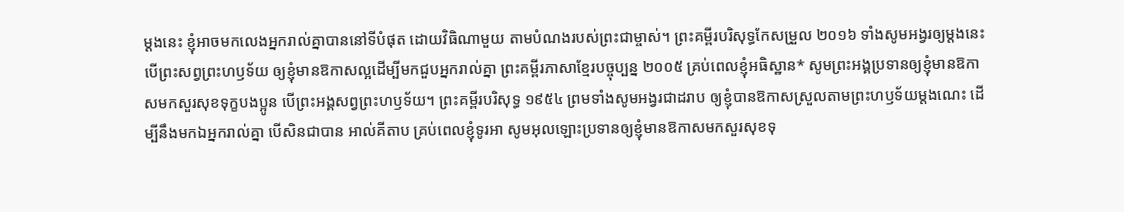ម្ដងនេះ ខ្ញុំអាចមកលេងអ្នករាល់គ្នាបាននៅទីបំផុត ដោយវិធិណាមួយ តាមបំណងរបស់ព្រះជាម្ចាស់។ ព្រះគម្ពីរបរិសុទ្ធកែសម្រួល ២០១៦ ទាំងសូមអង្វរឲ្យម្តងនេះ បើព្រះសព្វព្រះហឫទ័យ ឲ្យខ្ញុំមានឱកាសល្អដើម្បីមកជួបអ្នករាល់គ្នា ព្រះគម្ពីរភាសាខ្មែរបច្ចុប្បន្ន ២០០៥ គ្រប់ពេលខ្ញុំអធិស្ឋាន* សូមព្រះអង្គប្រទានឲ្យខ្ញុំមានឱកាសមកសួរសុខទុក្ខបងប្អូន បើព្រះអង្គសព្វព្រះហឫទ័យ។ ព្រះគម្ពីរបរិសុទ្ធ ១៩៥៤ ព្រមទាំងសូមអង្វរជាដរាប ឲ្យខ្ញុំបានឱកាសស្រួលតាមព្រះហឫទ័យម្តងណេះ ដើម្បីនឹងមកឯអ្នករាល់គ្នា បើសិនជាបាន អាល់គីតាប គ្រប់ពេលខ្ញុំទូរអា សូមអុលឡោះប្រទានឲ្យខ្ញុំមានឱកាសមកសួរសុខទុ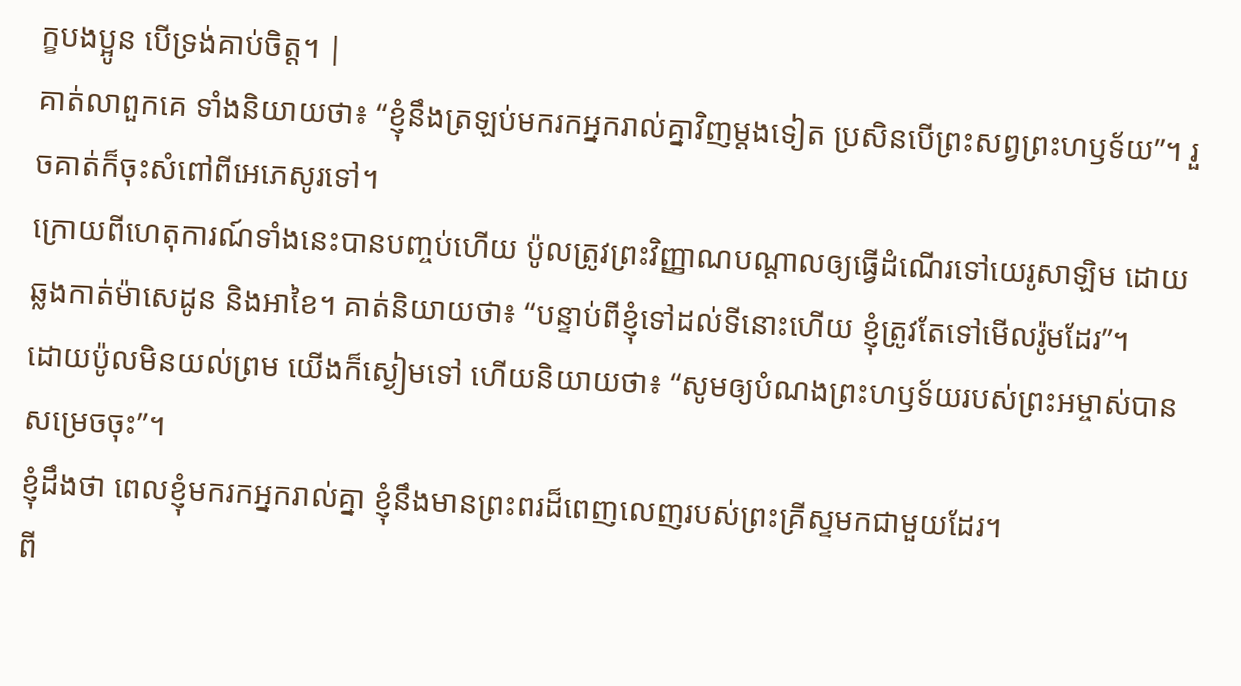ក្ខបងប្អូន បើទ្រង់គាប់ចិត្ត។ |
គាត់លាពួកគេ ទាំងនិយាយថា៖ “ខ្ញុំនឹងត្រឡប់មករកអ្នករាល់គ្នាវិញម្ដងទៀត ប្រសិនបើព្រះសព្វព្រះហឫទ័យ”។ រួចគាត់ក៏ចុះសំពៅពីអេភេសូរទៅ។
ក្រោយពីហេតុការណ៍ទាំងនេះបានបញ្ចប់ហើយ ប៉ូលត្រូវព្រះវិញ្ញាណបណ្ដាលឲ្យធ្វើដំណើរទៅយេរូសាឡិម ដោយឆ្លងកាត់ម៉ាសេដូន និងអាខៃ។ គាត់និយាយថា៖ “បន្ទាប់ពីខ្ញុំទៅដល់ទីនោះហើយ ខ្ញុំត្រូវតែទៅមើលរ៉ូមដែរ”។
ដោយប៉ូលមិនយល់ព្រម យើងក៏ស្ងៀមទៅ ហើយនិយាយថា៖ “សូមឲ្យបំណងព្រះហឫទ័យរបស់ព្រះអម្ចាស់បានសម្រេចចុះ”។
ខ្ញុំដឹងថា ពេលខ្ញុំមករកអ្នករាល់គ្នា ខ្ញុំនឹងមានព្រះពរដ៏ពេញលេញរបស់ព្រះគ្រីស្ទមកជាមួយដែរ។
ពី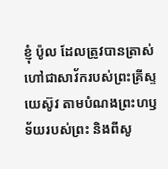ខ្ញុំ ប៉ូល ដែលត្រូវបានត្រាស់ហៅជាសាវ័ករបស់ព្រះគ្រីស្ទយេស៊ូវ តាមបំណងព្រះហឫទ័យរបស់ព្រះ និងពីសូ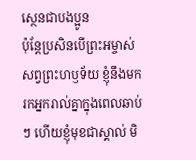ស្ថេនជាបងប្អូន
ប៉ុន្តែប្រសិនបើព្រះអម្ចាស់សព្វព្រះហឫទ័យ ខ្ញុំនឹងមករកអ្នករាល់គ្នាក្នុងពេលឆាប់ៗ ហើយខ្ញុំមុខជាស្គាល់ មិ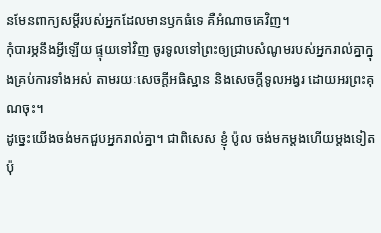នមែនពាក្យសម្ដីរបស់អ្នកដែលមានឫកធំទេ គឺអំណាចគេវិញ។
កុំបារម្ភនឹងអ្វីឡើយ ផ្ទុយទៅវិញ ចូរទូលទៅព្រះឲ្យជ្រាបសំណូមរបស់អ្នករាល់គ្នាក្នុងគ្រប់ការទាំងអស់ តាមរយៈសេចក្ដីអធិស្ឋាន និងសេចក្ដីទូលអង្វរ ដោយអរព្រះគុណចុះ។
ដូច្នេះយើងចង់មកជួបអ្នករាល់គ្នា។ ជាពិសេស ខ្ញុំ ប៉ូល ចង់មកម្ដងហើយម្ដងទៀត ប៉ុ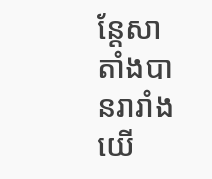ន្តែសាតាំងបានរារាំងយើ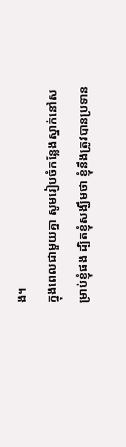ង។
ក្នុងពេលជាមួយគ្នា សូមរៀបចំកន្លែងស្នាក់នៅសម្រាប់ខ្ញុំផង ដ្បិតខ្ញុំសង្ឃឹមថា ខ្ញុំនឹងត្រូវបានប្រទាន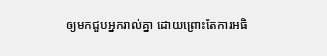ឲ្យមកជួបអ្នករាល់គ្នា ដោយព្រោះតែការអធិ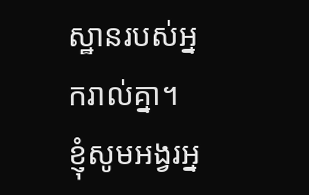ស្ឋានរបស់អ្នករាល់គ្នា។
ខ្ញុំសូមអង្វរអ្ន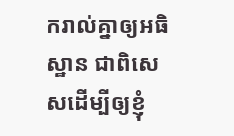ករាល់គ្នាឲ្យអធិស្ឋាន ជាពិសេសដើម្បីឲ្យខ្ញុំ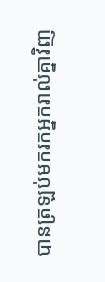បានត្រឡប់មករកអ្នករាល់គ្នាវិញ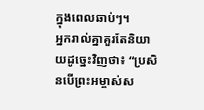ក្នុងពេលឆាប់ៗ។
អ្នករាល់គ្នាគួរតែនិយាយដូច្នេះវិញថា៖ “ប្រសិនបើព្រះអម្ចាស់ស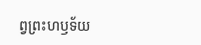ព្វព្រះហឫទ័យ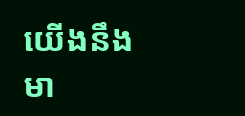យើងនឹងមា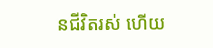នជីវិតរស់ ហើយ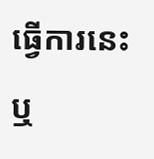ធ្វើការនេះ ឬ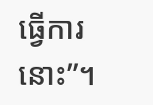ធ្វើការនោះ”។